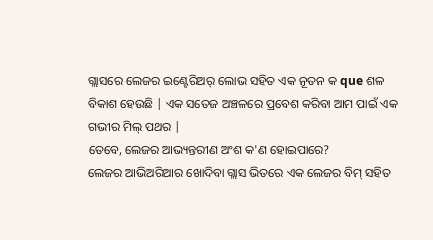ଗ୍ଲାସରେ ଲେଜର ଇଣ୍ଟେରିଅର୍ ଲୋଭ ସହିତ ଏକ ନୂତନ କ que ଶଳ ବିକାଶ ହେଉଛି | ଏକ ସତେଜ ଅଞ୍ଚଳରେ ପ୍ରବେଶ କରିବା ଆମ ପାଇଁ ଏକ ଗଭୀର ମିଲ୍ ପଥର |
ତେବେ, ଲେଜର ଆଭ୍ୟନ୍ତରୀଣ ଅଂଶ କ'ଣ ହୋଇପାରେ?
ଲେଜର ଆଭିଅରିଆର ଖୋଦିବା ଗ୍ଲାସ ଭିତରେ ଏକ ଲେଜର ବିମ୍ ସହିତ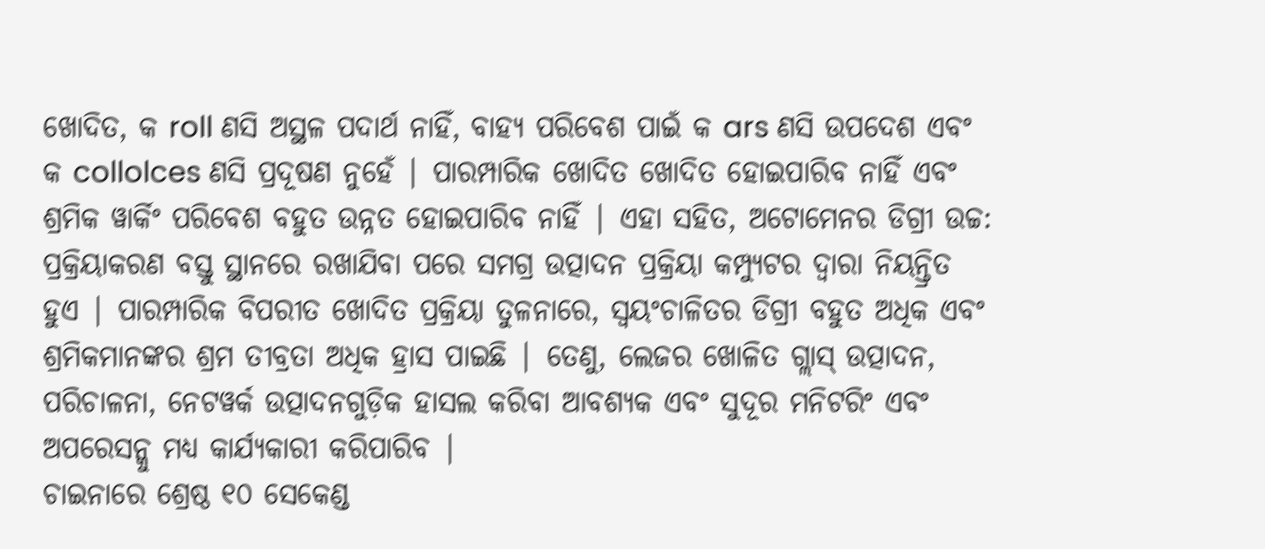ଖୋଦିତ, କ roll ଣସି ଅସ୍ଥଳ ପଦାର୍ଥ ନାହିଁ, ବାହ୍ୟ ପରିବେଶ ପାଇଁ କ ars ଣସି ଉପଦେଶ ଏବଂ କ collolces ଣସି ପ୍ରଦୂଷଣ ନୁହେଁ | ପାରମ୍ପାରିକ ଖୋଦିତ ଖୋଦିତ ହୋଇପାରିବ ନାହିଁ ଏବଂ ଶ୍ରମିକ ୱାର୍କିଂ ପରିବେଶ ବହୁତ ଉନ୍ନତ ହୋଇପାରିବ ନାହିଁ | ଏହା ସହିତ, ଅଟୋମେନର ଡିଗ୍ରୀ ଉଚ୍ଚ: ପ୍ରକ୍ରିୟାକରଣ ବସ୍ତୁ ସ୍ଥାନରେ ରଖାଯିବା ପରେ ସମଗ୍ର ଉତ୍ପାଦନ ପ୍ରକ୍ରିୟା କମ୍ପ୍ୟୁଟର ଦ୍ୱାରା ନିୟନ୍ତ୍ରିତ ହୁଏ | ପାରମ୍ପାରିକ ବିପରୀତ ଖୋଦିତ ପ୍ରକ୍ରିୟା ତୁଳନାରେ, ସ୍ୱୟଂଚାଳିତର ଡିଗ୍ରୀ ବହୁତ ଅଧିକ ଏବଂ ଶ୍ରମିକମାନଙ୍କର ଶ୍ରମ ତୀବ୍ରତା ଅଧିକ ହ୍ରାସ ପାଇଛି | ତେଣୁ, ଲେଜର ଖୋଳିତ ଗ୍ଲାସ୍ ଉତ୍ପାଦନ, ପରିଚାଳନା, ନେଟୱର୍କ ଉତ୍ପାଦନଗୁଡ଼ିକ ହାସଲ କରିବା ଆବଶ୍ୟକ ଏବଂ ସୁଦୂର ମନିଟରିଂ ଏବଂ ଅପରେସନ୍କୁ ମଧ୍ୟ କାର୍ଯ୍ୟକାରୀ କରିପାରିବ |
ଚାଇନାରେ ଶ୍ରେଷ୍ଠ ୧୦ ସେକେଣ୍ଡ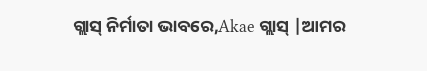ଗ୍ଲାସ୍ ନିର୍ମାତା ଭାବରେ,Akae ଗ୍ଲାସ୍ |ଆମର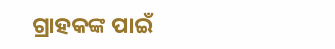ଗ୍ରାହକଙ୍କ ପାଇଁ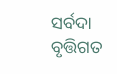ସର୍ବଦା ବୃତ୍ତିଗତ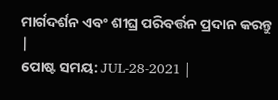ମାର୍ଗଦର୍ଶନ ଏବଂ ଶୀଘ୍ର ପରିବର୍ତ୍ତନ ପ୍ରଦାନ କରନ୍ତୁ |
ପୋଷ୍ଟ ସମୟ: JUL-28-2021 |